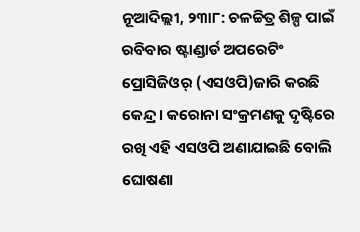ନୂଆଦିଲ୍ଲୀ, ୨୩ା୮: ଚଳଚ୍ଚିତ୍ର ଶିଳ୍ପ ପାଇଁ ରବିବାର ଷ୍ଟାଣ୍ଡାର୍ଡ ଅପରେଟିଂ ପ୍ରୋସିଜିଓର୍ (ଏସଓପି)ଜାରି କରଛି କେନ୍ଦ୍ର । କରୋନା ସଂକ୍ରମଣକୁ ଦୃଷ୍ଟିରେ ରଖି ଏହି ଏସଓପି ଅଣାଯାଇଛି ବୋଲି ଘୋଷଣା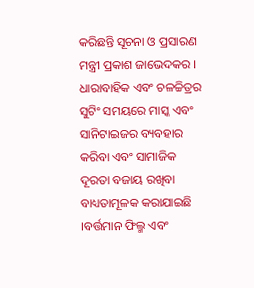କରିଛନ୍ତି ସୂଚନା ଓ ପ୍ରସାରଣ ମନ୍ତ୍ରୀ ପ୍ରକାଶ ଜାଭେଦକର । ଧାରାବାହିକ ଏବଂ ଚଳଚ୍ଚିତ୍ରର ସୁଟିଂ ସମୟରେ ମାସ୍କ ଏବଂ ସାନିଟାଇଜର ବ୍ୟବହାର କରିବା ଏବଂ ସାମାଜିକ ଦୂରତା ବଜାୟ ରଖିବା ବାଧ୍ୟତାମୂଳକ କରାଯାଇଛି ।ବର୍ତ୍ତମାନ ଫିଲ୍ମ ଏବଂ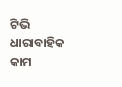ଟିଭି ଧାରାବାହିକ କାମ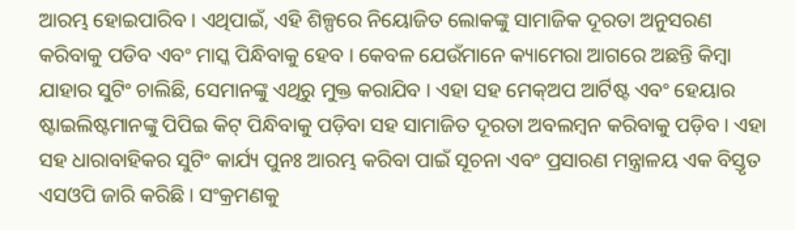ଆରମ୍ଭ ହୋଇପାରିବ । ଏଥିପାଇଁ, ଏହି ଶିଳ୍ପରେ ନିୟୋଜିତ ଲୋକଙ୍କୁ ସାମାଜିକ ଦୂରତା ଅନୁସରଣ କରିବାକୁ ପଡିବ ଏବଂ ମାସ୍କ ପିନ୍ଧିବାକୁ ହେବ । କେବଳ ଯେଉଁମାନେ କ୍ୟାମେରା ଆଗରେ ଅଛନ୍ତି କିମ୍ବା ଯାହାର ସୁଟିଂ ଚାଲିଛି, ସେମାନଙ୍କୁ ଏଥିରୁ ମୁକ୍ତ କରାଯିବ । ଏହା ସହ ମେକ୍ଅପ ଆର୍ଟିଷ୍ଟ ଏବଂ ହେୟାର ଷ୍ଟାଇଲିଷ୍ଟମାନଙ୍କୁ ପିପିଇ କିଟ୍ ପିନ୍ଧିବାକୁ ପଡ଼ିବା ସହ ସାମାଜିତ ଦୂରତା ଅବଲମ୍ବନ କରିବାକୁ ପଡ଼ିବ । ଏହା ସହ ଧାରାବାହିକର ସୁଟିଂ କାର୍ଯ୍ୟ ପୁନଃ ଆରମ୍ଭ କରିବା ପାଇଁ ସୂଚନା ଏବଂ ପ୍ରସାରଣ ମନ୍ତ୍ରାଳୟ ଏକ ବିସ୍ତୃତ ଏସଓପି ଜାରି କରିଛି । ସଂକ୍ରମଣକୁ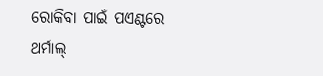ରୋକିବା ପାଇଁ ପଏଣ୍ଟରେ ଥର୍ମାଲ୍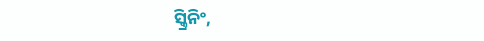ସ୍କ୍ରିନିଂ,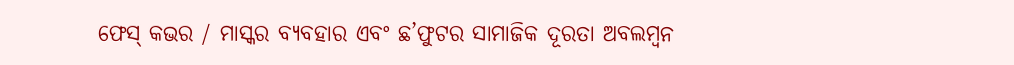ଫେସ୍ କଭର / ମାସ୍କର ବ୍ୟବହାର ଏବଂ ଛ’ଫୁଟର ସାମାଜିକ ଦୂରତା ଅବଲମ୍ବନ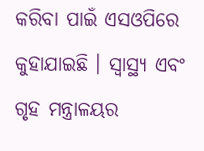କରିବା ପାଇଁ ଏସଓପିରେ କୁହାଯାଇଛି । ସ୍ୱାସ୍ଥ୍ୟ ଏବଂ ଗୃହ ମନ୍ତ୍ରାଳୟର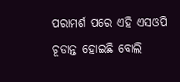ପରାମର୍ଶ ପରେ ଏହି ଏସଓପି ଚୂଡାନ୍ତ ହୋଇଛି ବୋଲି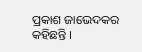ପ୍ରକାଶ ଜାଭେଦକର କହିଛନ୍ତି ।